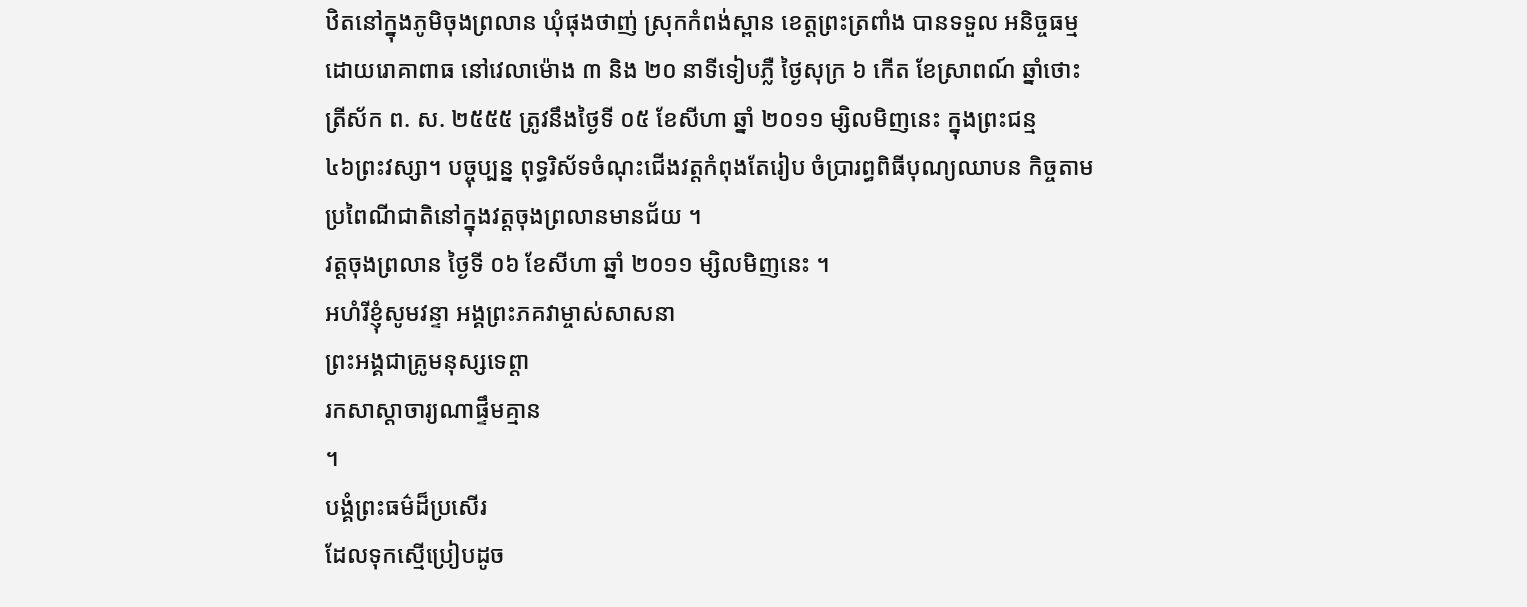ឋិតនៅក្នុងភូមិចុងព្រលាន ឃុំផុងថាញ់ ស្រុកកំពង់ស្ពាន ខេត្តព្រះត្រពាំង បានទទួល អនិច្ចធម្ម
ដោយរោគាពាធ នៅវេលាម៉ោង ៣ និង ២០ នាទីទៀបភ្លឺ ថ្ងៃសុក្រ ៦ កើត ខែស្រាពណ៍ ឆ្នាំថោះ
ត្រីស័ក ព. ស. ២៥៥៥ ត្រូវនឹងថ្ងៃទី ០៥ ខែសីហា ឆ្នាំ ២០១១ ម្សិលមិញនេះ ក្នុងព្រះជន្ម
៤៦ព្រះវស្សា។ បច្ចុប្បន្ន ពុទ្ធរិស័ទចំណុះជើងវត្តកំពុងតែរៀប ចំប្រារព្ធពិធីបុណ្យឈាបន កិច្ចតាម
ប្រពៃណីជាតិនៅក្នុងវត្តចុងព្រលានមានជ័យ ។
វត្តចុងព្រលាន ថ្ងៃទី ០៦ ខែសីហា ឆ្នាំ ២០១១ ម្សិលមិញនេះ ។
អហំរីខ្ញុំសូមវន្ទា អង្គព្រះភគវាម្ចាស់សាសនា
ព្រះអង្គជាគ្រូមនុស្សទេព្តា
រកសាស្តាចារ្យណាផ្ទឹមគ្មាន
។
បង្គំព្រះធម៌ដ៏ប្រសើរ
ដែលទុកស្មើប្រៀបដូច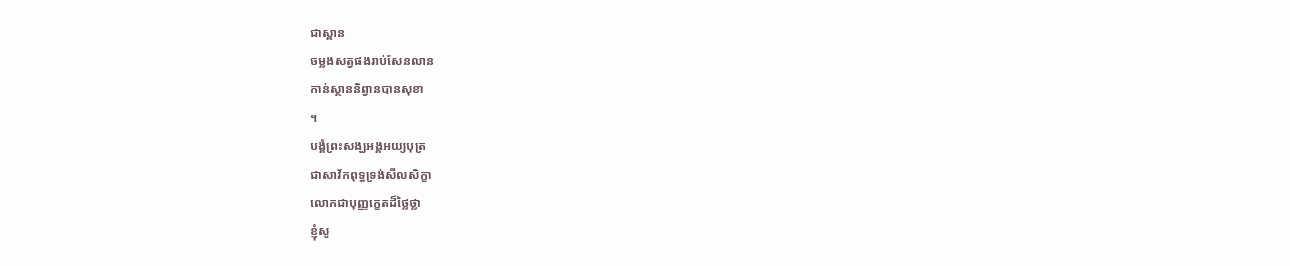ជាស្ពាន
ចម្លងសត្វផងរាប់សែនលាន
កាន់ស្ថាននិព្វានបានសុខា
។
បង្គំព្រះសង្ឃអង្គអយ្យបុត្រ
ជាសាវ័កពុទ្ធទ្រង់សីលសិក្ខា
លោកជាបុញ្ញក្ខេតដ៏ថ្លៃថ្លា
ខ្ញុំសូ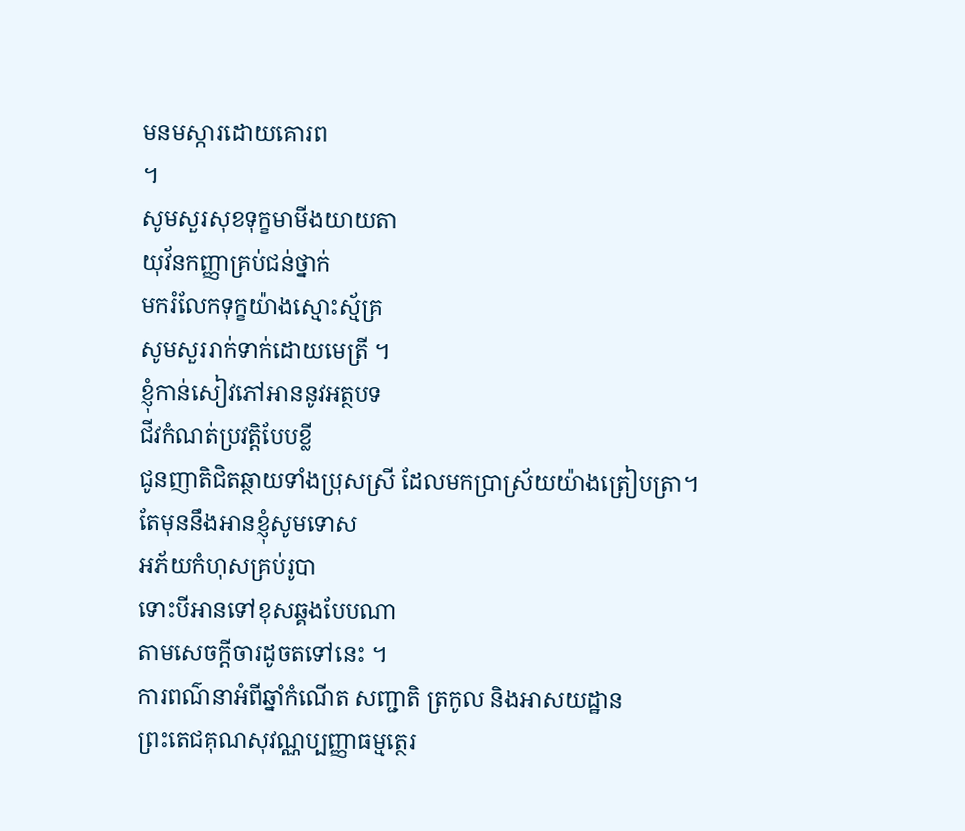មនមស្ការដោយគោរព
។
សូមសួរសុខទុក្ខមាមីងយាយតា
យុវ័នកញ្ញាគ្រប់ជន់ថ្នាក់
មករំលែកទុក្ខយ៉ាងស្មោះស្ម័គ្រ
សូមសួររាក់ទាក់ដោយមេត្រី ។
ខ្ញុំកាន់សៀវភៅអាននូវអត្ថបទ
ជីវកំណត់ប្រវត្តិបែបខ្លី
ជូនញាតិជិតឆ្ថាយទាំងប្រុសស្រី ដែលមកប្រាស្រ័យយ៉ាងត្រៀបត្រា។
តែមុននឹងអានខ្ញុំសូមទោស
អភ័យកំហុសគ្រប់រូបា
ទោះបីអានទៅខុសឆ្គងបែបណា
តាមសេចក្តីចារដូចតទៅនេះ ។
ការពណ៌នាអំពីឆ្នាំកំណើត សញ្ជាតិ ត្រកូល និងអាសយដ្ឋាន
ព្រះតេជគុណសុវណ្ណប្បញ្ញាធម្មត្ថេរ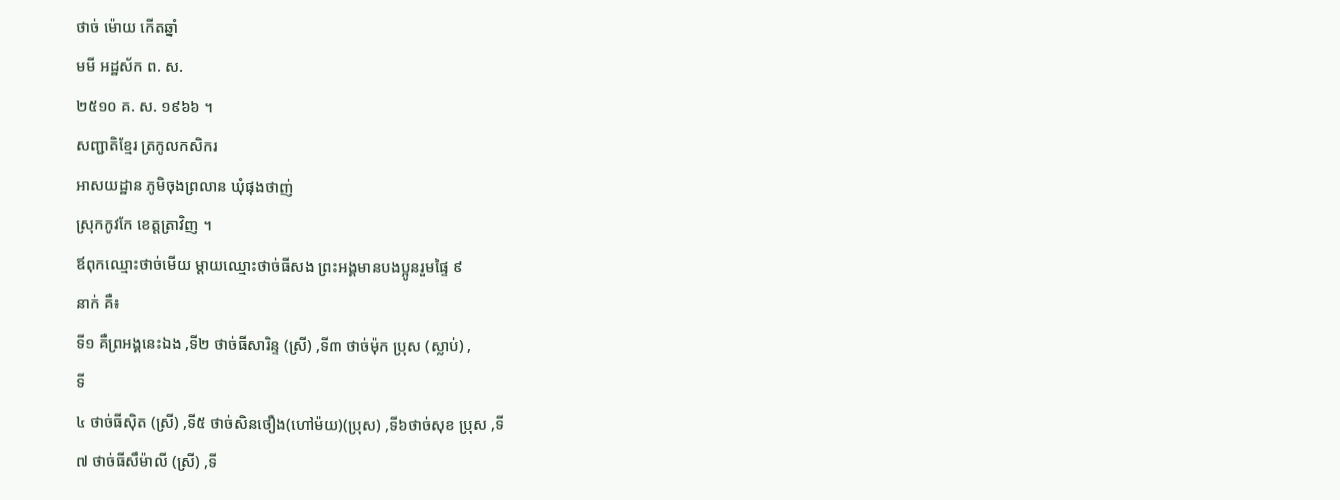ថាច់ ម៉ោយ កើតឆ្នាំ
មមី អដ្ឋស័ក ព. ស.
២៥១០ គ. ស. ១៩៦៦ ។
សញ្ជាតិខ្មែរ ត្រកូលកសិករ
អាសយដ្ឋាន ភូមិចុងព្រលាន ឃុំផុងថាញ់
ស្រុកកូវកែ ខេត្តត្រាវិញ ។
ឪពុកឈ្មោះថាច់មើយ ម្តាយឈ្មោះថាច់ធីសង ព្រះអង្គមានបងប្អូនរួមផ្ទៃ ៩
នាក់ គឺ៖
ទី១ គឺព្រអង្គនេះឯង ,ទី២ ថាច់ធីសារិន្ទ (ស្រី) ,ទី៣ ថាច់ម៉ុក ប្រុស (ស្លាប់) ,
ទី
៤ ថាច់ធីស៊ិត (ស្រី) ,ទី៥ ថាច់សិនថឿង(ហៅម៉យ)(ប្រុស) ,ទី៦ថាច់សុខ ប្រុស ,ទី
៧ ថាច់ធីសឹម៉ាលី (ស្រី) ,ទី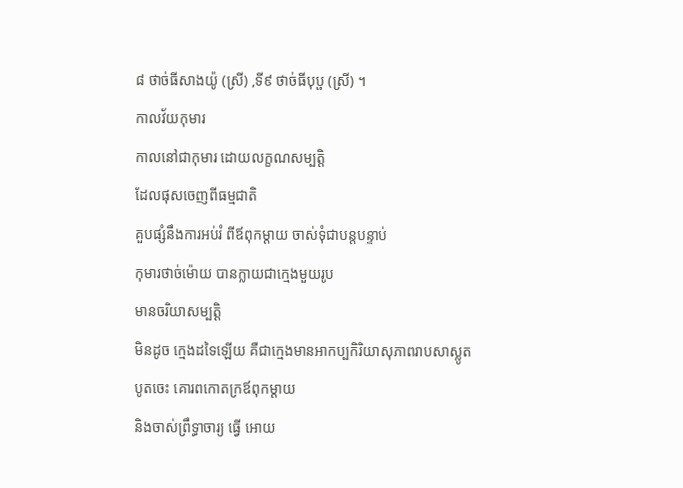៨ ថាច់ធីសាងយ៉ូ (ស្រី) ,ទី៩ ថាច់ធីបុប្ផ (ស្រី) ។
កាលវ័យកុមារ
កាលនៅជាកុមារ ដោយលក្ខណសម្បត្តិ
ដែលផុសចេញពីធម្មជាតិ
គួបផ្សំនឹងការអប់រំ ពីឪពុកម្តាយ ចាស់ទុំជាបន្តបន្ទាប់
កុមារថាច់ម៉ោយ បានក្លាយជាក្មេងមួយរូប
មានចរិយាសម្បត្តិ
មិនដូច ក្មេងដទៃឡើយ គឺជាក្មេងមានអាកប្បកិរិយាសុភាពរាបសាស្លូត
បូតចេះ គោរពកោតក្រឪពុកម្តាយ
និងចាស់ព្រឹទ្ធាចារ្យ ធ្វើ អោយ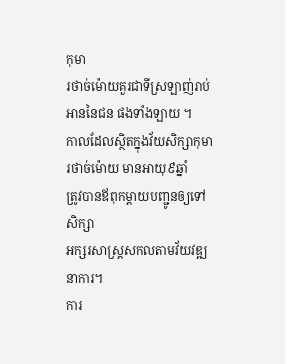កុមា
រថាច់ម៉ោយគួរជាទីស្រឡាញ់រាប់អាននៃជន ផងទាំងឡាយ ។
កាលដែលស្ថិតក្នុងវ័យសិក្សាកុមារថាច់ម៉ោយ មានអាយុ៩ឆ្នាំ
ត្រូវបានឪពុកម្ដាយបញ្ជូនឲ្យទៅសិក្សា
អក្សរសាស្រ្តសកលតាមវ័យវឌ្ឍនាការ។
ការ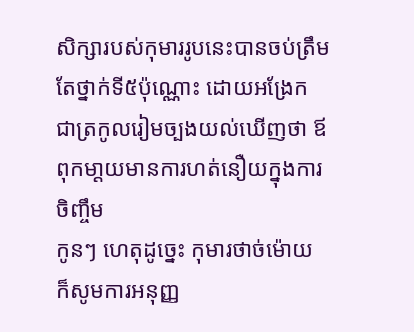សិក្សារបស់កុមាររូបនេះបានចប់ត្រឹមតែថ្នាក់ទី៥ប៉ុណ្ណោះ ដោយអង្រែក
ជាត្រកូលរៀមច្បងយល់ឃើញថា ឪពុកមា្ដយមានការហត់នឿយក្នុងការចិញ្ចឹម
កូនៗ ហេតុដូច្នេះ កុមារថាច់ម៉ោយ
ក៏សូមការអនុញ្ញ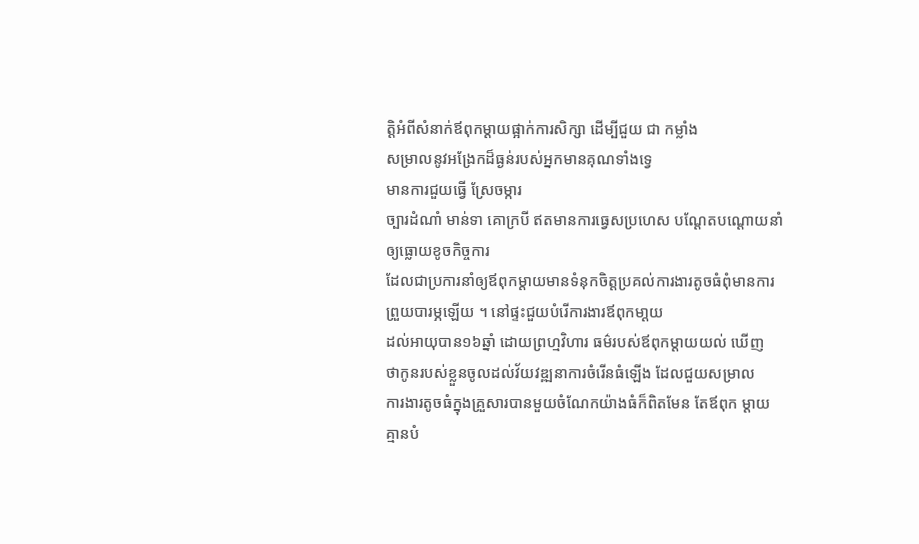ត្តិអំពីសំនាក់ឪពុកម្ដាយផ្អាក់ការសិក្សា ដើម្បីជួយ ជា កម្លាំង
សម្រាលនូវអង្រែកដ៏ធ្ងន់របស់អ្នកមានគុណទាំងទ្វេ
មានការជួយធ្វើ ស្រែចម្ការ
ច្បារដំណាំ មាន់ទា គោក្របី ឥតមានការធ្វេសប្រហេស បណ្ដែតបណ្ដោយនាំ
ឲ្យធ្លោយខូចកិច្ចការ
ដែលជាប្រការនាំឲ្យឪពុកម្ដាយមានទំនុកចិត្តប្រគល់ការងារតូចធំពុំមានការ
ព្រួយបារម្ភឡើយ ។ នៅផ្ទះជួយបំរើការងារឪពុកមា្ដយ
ដល់អាយុបាន១៦ឆ្នាំ ដោយព្រហ្មវិហារ ធម៌របស់ឪពុកម្ដាយយល់ ឃើញ
ថាកូនរបស់ខ្លួនចូលដល់វ័យវឌ្ឍនាការចំរើនធំឡើង ដែលជួយសម្រាល
ការងារតូចធំក្នុងគ្រួសារបានមួយចំណែកយ៉ាងធំក៏ពិតមែន តែឪពុក ម្ដាយ
គ្មានបំ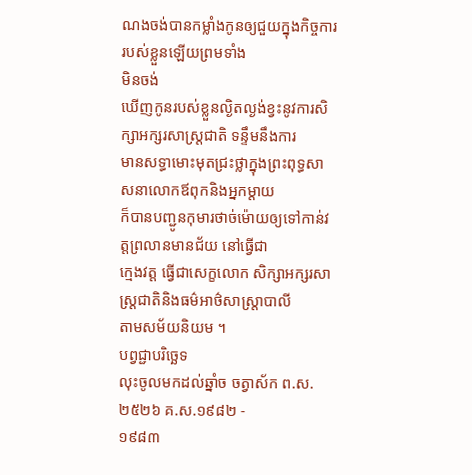ណងចង់បានកម្លាំងកូនឲ្យជួយក្នុងកិច្ចការរបស់ខ្លួនឡើយព្រមទាំង
មិនចង់
ឃើញកូនរបស់ខ្លួនល្ងិតល្ងង់ខ្វះនូវការសិក្សាអក្សរសាស្រ្តជាតិ ទន្ទឹមនឹងការ
មានសទ្ធាមោះមុតជ្រះថ្លាក្នុងព្រះពុទ្ធសាសនាលោកឪពុកនិងអ្នកម្ដាយ
ក៏បានបញ្ជូនកុមារថាច់ម៉ោយឲ្យទៅកាន់វត្តព្រលានមានជ័យ នៅធ្វើជា
ក្មេងវត្ត ធ្វើជាសេក្ខលោក សិក្សាអក្សរសាស្រ្ដជាតិនិងធម៌អាថ៌សាស្រ្តាបាលី
តាមសម័យនិយម ។
បព្វជ្ជាបរិច្ឆេទ
លុះចូលមកដល់ឆ្នាំច ចត្វាស័ក ព.ស. ២៥២៦ គ.ស.១៩៨២ -
១៩៨៣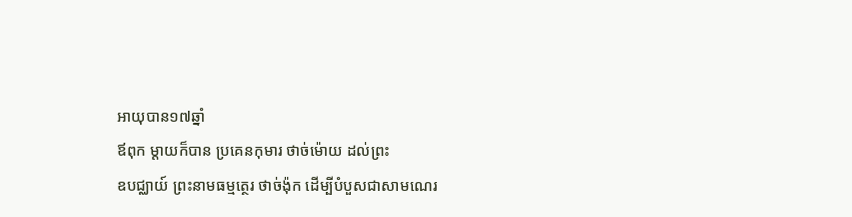អាយុបាន១៧ឆ្នាំ
ឪពុក ម្ដាយក៏បាន ប្រគេនកុមារ ថាច់ម៉ោយ ដល់ព្រះ
ឧបជ្ឈាយ៍ ព្រះនាមធម្មត្ថេរ ថាច់ង៉ុក ដើម្បីបំបួសជាសាមណេរ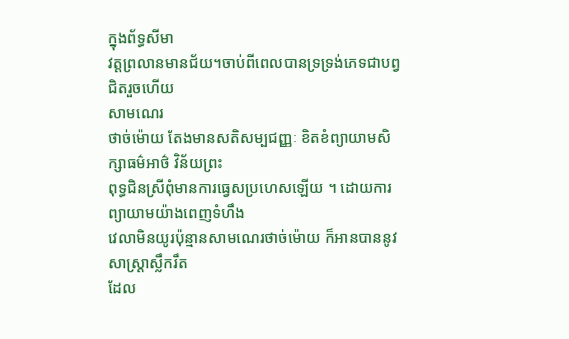ក្នុងព័ទ្ធសីមា
វត្តព្រលានមានជ័យ។ចាប់ពីពេលបានទ្រទ្រង់ភេទជាបព្វជិតរួចហើយ
សាមណេរ
ថាច់ម៉ោយ តែងមានសតិសម្បជញ្ញៈ ខិតខំព្យាយាមសិក្សាធម៌អាថ៌ វិន័យព្រះ
ពុទ្ធជិនស្រីពុំមានការធ្វេសប្រហេសឡើយ ។ ដោយការព្យាយាមយ៉ាងពេញទំហឹង
វេលាមិនយូរប៉ុន្មានសាមណេរថាច់ម៉ោយ ក៏អានបាននូវសាស្រ្តាស្លឹករឹត
ដែល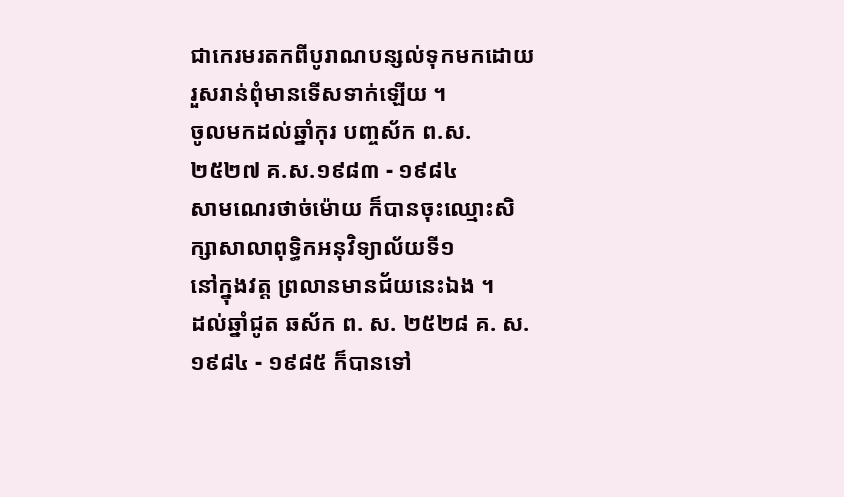ជាកេរមរតកពីបូរាណបន្សល់ទុកមកដោយរួសរាន់ពុំមានទើសទាក់ឡើយ ។
ចូលមកដល់ឆ្នាំកុរ បញ្ចស័ក ព.ស.២៥២៧ គ.ស.១៩៨៣ - ១៩៨៤
សាមណេរថាច់ម៉ោយ ក៏បានចុះឈ្មោះសិក្សាសាលាពុទ្ធិកអនុវិទ្យាល័យទី១
នៅក្នុងវត្ត ព្រលានមានជ័យនេះឯង ។
ដល់ឆ្នាំជូត ឆស័ក ព. ស. ២៥២៨ គ. ស. ១៩៨៤ - ១៩៨៥ ក៏បានទៅ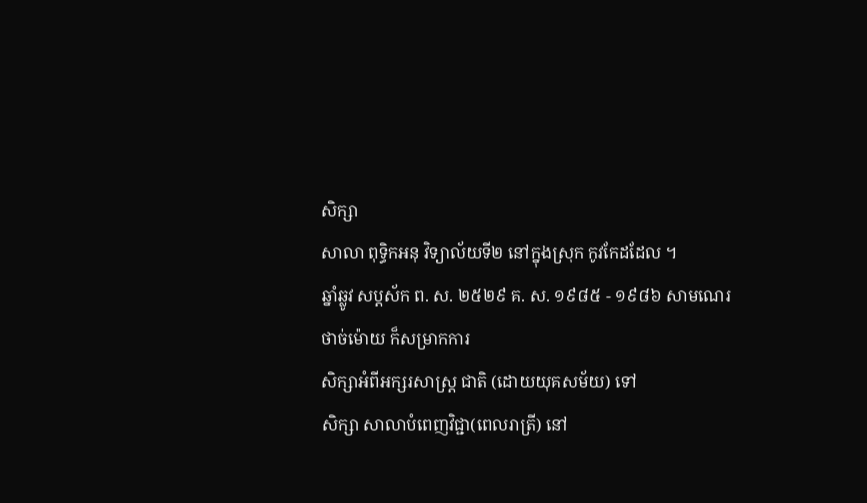សិក្សា
សាលា ពុទ្ធិកអនុ វិទ្យាល័យទី២ នៅក្នុងស្រុក កូវកែដដែល ។
ឆ្នាំឆ្លូវ សប្ដស័ក ព. ស. ២៥២៩ គ. ស. ១៩៨៥ - ១៩៨៦ សាមណេរ
ថាច់ម៉ោយ ក៏សម្រាកការ
សិក្សាអំពីអក្សរសាស្រ្ត ជាតិ (ដោយយុគសម័យ) ទៅ
សិក្សា សាលាបំពេញវិជ្ជា(ពេលរាត្រី) នៅ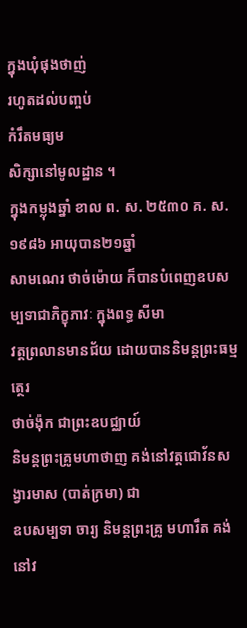ក្នុងឃុំផុងថាញ់
រហូតដល់បញ្ចប់
កំរឹតមធ្យម
សិក្សានៅមូលដ្ឋាន ។
ក្នុងកម្លុងឆ្នាំ ខាល ព. ស. ២៥៣០ គ. ស. ១៩៨៦ អាយុបាន២១ឆ្នាំ
សាមណេរ ថាច់ម៉ោយ ក៏បានបំពេញឧបសម្បទាជាភិក្ខុភាវៈ ក្នុងពទ្ធ សីមា
វត្តព្រលានមានជ័យ ដោយបាននិមន្តព្រះធម្មត្ថេរ
ថាច់ង៉ុក ជាព្រះឧបជ្ឈាយ៍
និមន្តព្រះគ្រូមហាថាញ គង់នៅវត្តជោវ័នសង្វារមាស (បាត់ក្រមា) ជា
ឧបសម្បទា ចារ្យ និមន្តព្រះគ្រូ មហារឹត គង់នៅវ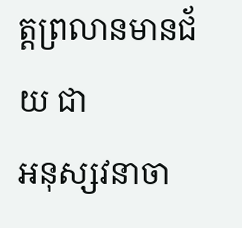ត្តព្រលានមានជ័យ ជា
អនុស្សវនាចា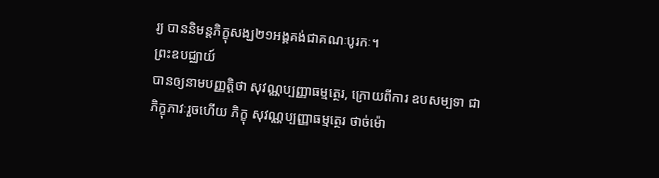រ្យ បាននិមន្តភិក្ខុសង្ឃ២១អង្គគង់ជាគណៈបូរកៈ។
ព្រះឧបជ្ឈាយ៍
បានឲ្យនាមបញ្ញត្តិថា សុវណ្ណប្បញ្ញាធម្មត្ថេរ, ក្រោយពីការ ឧបសម្បទា ជា
ភិក្ខុភាវៈរួចហើយ ភិក្ខុ សុវណ្ណប្បញ្ញាធម្មត្ថេរ ថាច់ម៉ោ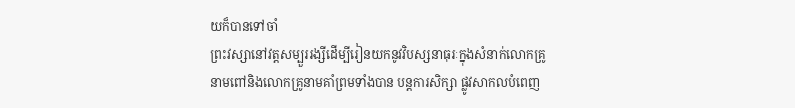យក៏បានទៅចាំ
ព្រះវស្សានៅវត្តសម្បួររង្សីដើម្បីរៀនយកនូវវិបស្សនាធុរៈក្នុងសំនាក់លោកគ្រូ
នាមពៅនិងលោកគ្រូនាមគាំព្រមទាំងបាន បន្តការសិក្សា ផ្លូវសាកលបំពេញ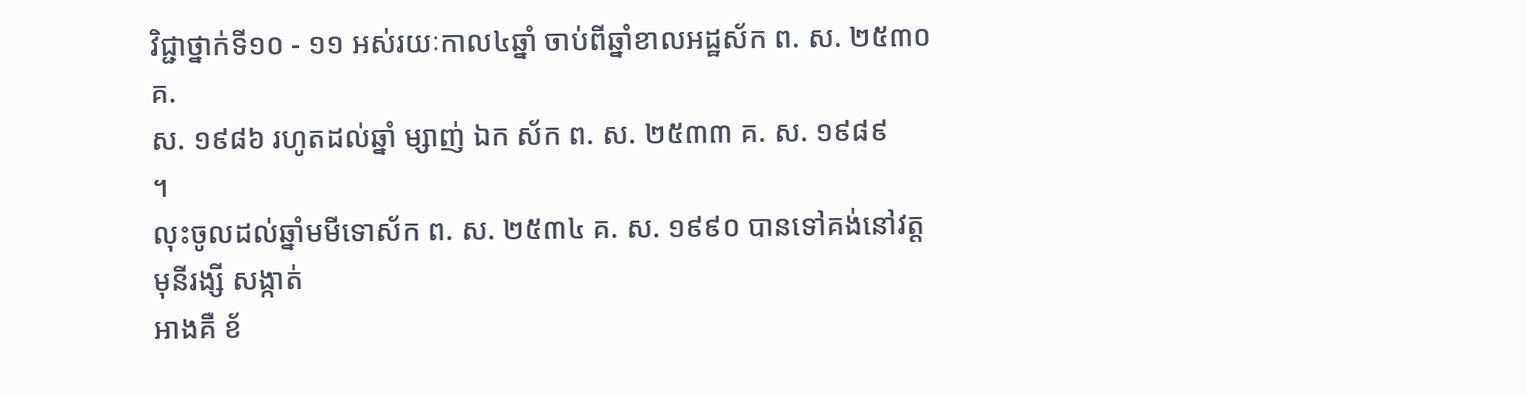វិជ្ជាថ្នាក់ទី១០ - ១១ អស់រយៈកាល៤ឆ្នាំ ចាប់ពីឆ្នាំខាលអដ្ឋស័ក ព. ស. ២៥៣០
គ.
ស. ១៩៨៦ រហូតដល់ឆ្នាំ ម្សាញ់ ឯក ស័ក ព. ស. ២៥៣៣ គ. ស. ១៩៨៩
។
លុះចូលដល់ឆ្នាំមមីទោស័ក ព. ស. ២៥៣៤ គ. ស. ១៩៩០ បានទៅគង់នៅវត្ត
មុនីរង្សី សង្កាត់
អាងគឺ ខ័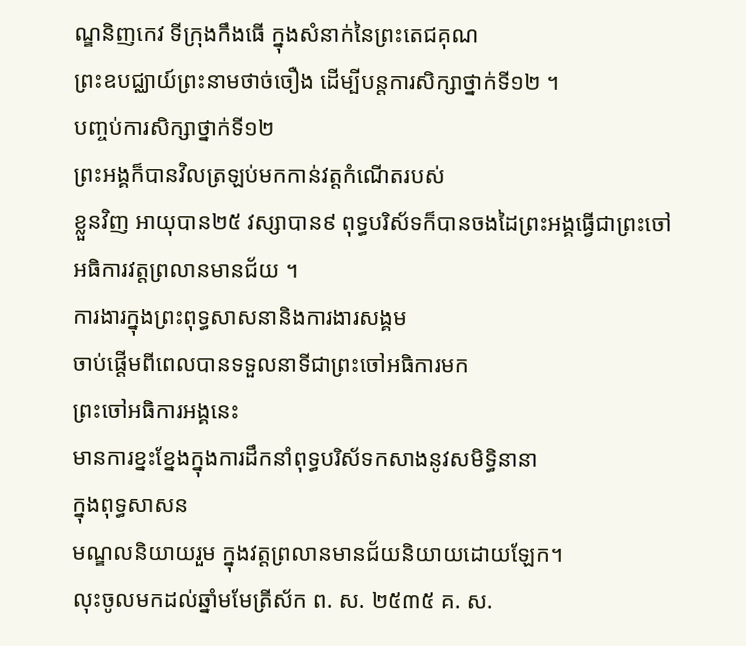ណ្ឌនិញកេវ ទីក្រុងកឹងធើ ក្នុងសំនាក់នៃព្រះតេជគុណ
ព្រះឧបជ្ឈាយ៍ព្រះនាមថាច់ចឿង ដើម្បីបន្តការសិក្សាថ្នាក់ទី១២ ។
បញ្ចប់ការសិក្សាថ្នាក់ទី១២
ព្រះអង្គក៏បានវិលត្រឡប់មកកាន់វត្តកំណើតរបស់
ខ្លួនវិញ អាយុបាន២៥ វស្សាបាន៩ ពុទ្ធបរិស័ទក៏បានចងដៃព្រះអង្គធ្វើជាព្រះចៅ
អធិការវត្តព្រលានមានជ័យ ។
ការងារក្នុងព្រះពុទ្ធសាសនានិងការងារសង្គម
ចាប់ផ្តើមពីពេលបានទទួលនាទីជាព្រះចៅអធិការមក
ព្រះចៅអធិការអង្គនេះ
មានការខ្នះខ្នែងក្នុងការដឹកនាំពុទ្ធបរិស័ទកសាងនូវសមិទ្ធិនានា
ក្នុងពុទ្ធសាសន
មណ្ឌលនិយាយរួម ក្នុងវត្តព្រលានមានជ័យនិយាយដោយឡែក។
លុះចូលមកដល់ឆ្នាំមមែត្រីស័ក ព. ស. ២៥៣៥ គ. ស.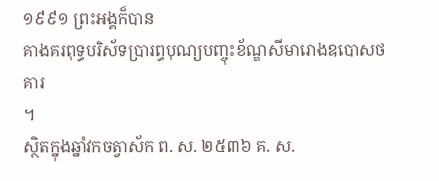១៩៩១ ព្រះអង្គក៏បាន
គាងគរពុទ្ធបរិស័ទប្រារព្ធបុណ្យបញ្ចុះខ័ណ្ឌសីមារោងឧបោសថគារ
។
ស្ថិតក្នុងឆ្នាំវកចត្វាស័ក ព. ស. ២៥៣៦ គ. ស.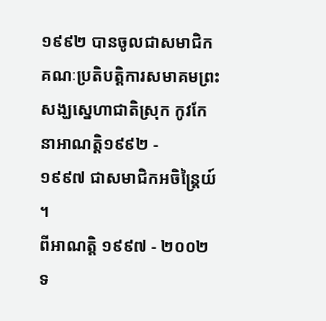១៩៩២ បានចូលជាសមាជិក
គណៈប្រតិបត្តិការសមាគមព្រះសង្ឃស្នេហាជាតិស្រុក កូវកែ
នាអាណត្តិ១៩៩២ -
១៩៩៧ ជាសមាជិកអចិន្ត្រៃយ៍ ។
ពីអាណត្តិ ១៩៩៧ - ២០០២ ទ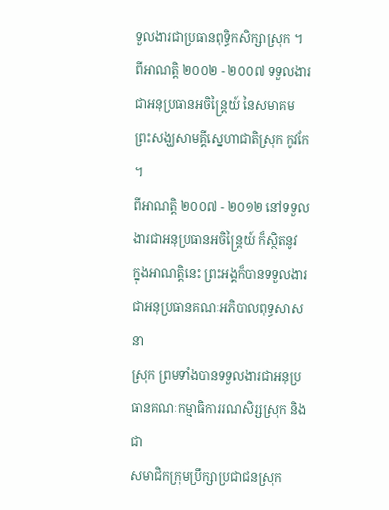ទួលងារជាប្រធានពុទ្ធិកសិក្សាស្រុក ។
ពីអាណត្តិ ២០០២ - ២០០៧ ទទួលងារជាអនុប្រធានអចិន្ត្រៃយ៍ នៃសមាគម
ព្រះសង្ឃសាមគ្គីស្នេហាជាតិស្រុក កូវកែ ។
ពីអាណត្តិ ២០០៧ - ២០១២ នៅទទួលងារជាអនុប្រធានអចិន្ត្រៃយ៍ ក៏ស្ថិតនូវ
ក្នុងអាណត្តិនេះ ព្រះអង្គក៏បានទទួលងារជាអនុប្រធានគណៈអភិបាលពុទ្ធសាសនា
ស្រុក ព្រមទាំងបានទទួលងារជាអនុប្រធានគណៈកម្មាធិការរណសិរ្សស្រុក និងជា
សមាជិកក្រុមប្រឹក្សាប្រជាជនស្រុក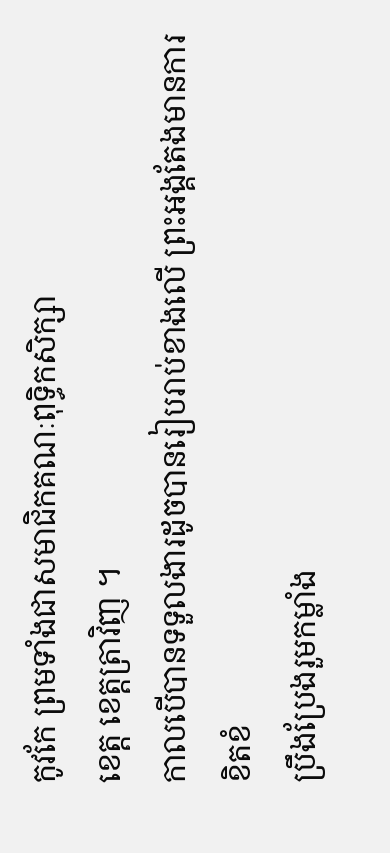កូវកែ ព្រមទាំងជាសមាជិកគណៈពុទ្ធិកសិក្សា
ខេត្ត ខេត្តត្រាវិញ ។
កាលបើបានទទួលងារដូចបានរៀបរាប់ខាងលើ ព្រះអង្គតែងមានការខិតខំ
ប្រឹងប្រែងរួមកម្លាំង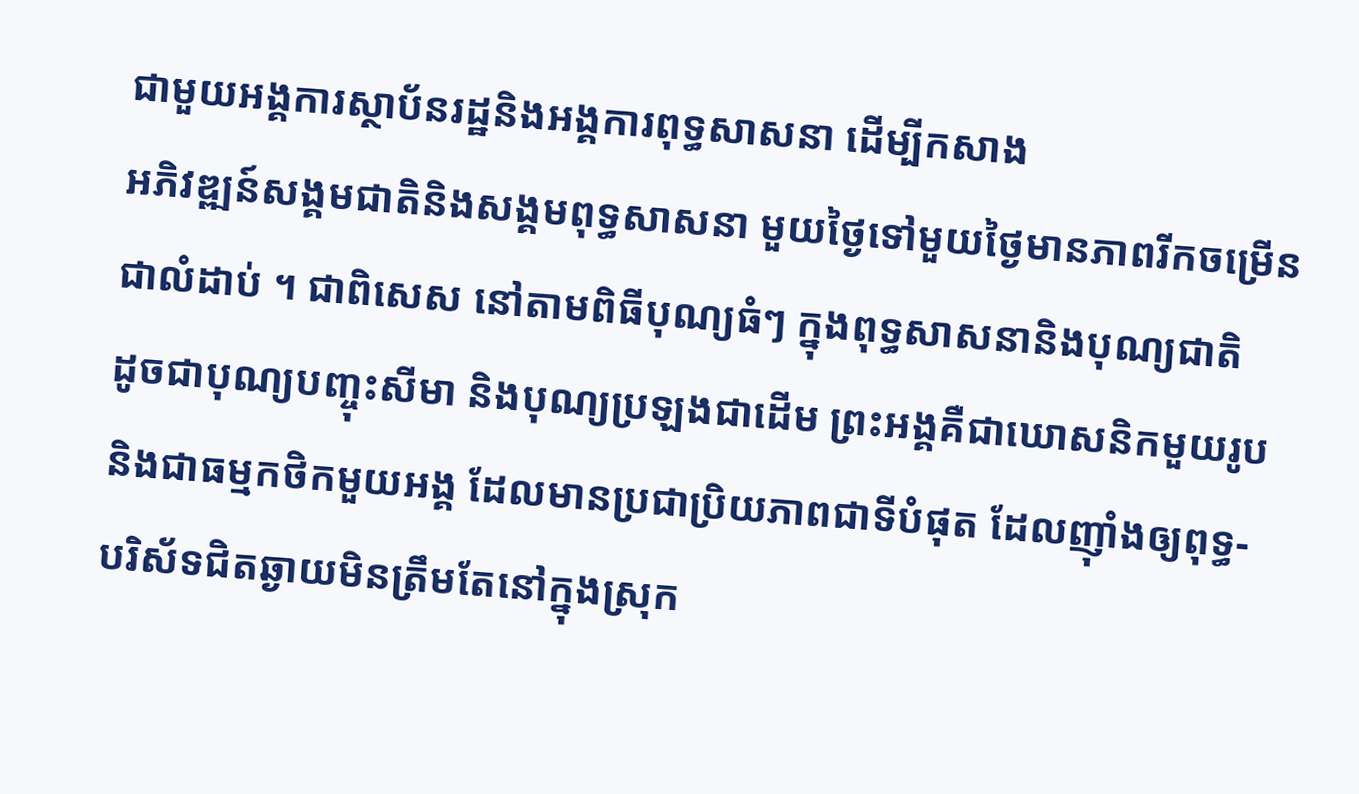ជាមួយអង្គការស្ថាប័នរដ្ឋនិងអង្គការពុទ្ធសាសនា ដើម្បីកសាង
អភិវឌ្ឍន៍សង្គមជាតិនិងសង្គមពុទ្ធសាសនា មួយថ្ងៃទៅមួយថ្ងៃមានភាពរីកចម្រើន
ជាលំដាប់ ។ ជាពិសេស នៅតាមពិធីបុណ្យធំៗ ក្នុងពុទ្ធសាសនានិងបុណ្យជាតិ
ដូចជាបុណ្យបញ្ចុះសីមា និងបុណ្យប្រឡងជាដើម ព្រះអង្គគឺជាឃោសនិកមួយរូប
និងជាធម្មកថិកមួយអង្គ ដែលមានប្រជាប្រិយភាពជាទីបំផុត ដែលញ៉ាំងឲ្យពុទ្ធ-
បរិស័ទជិតឆ្ងាយមិនត្រឹមតែនៅក្នុងស្រុក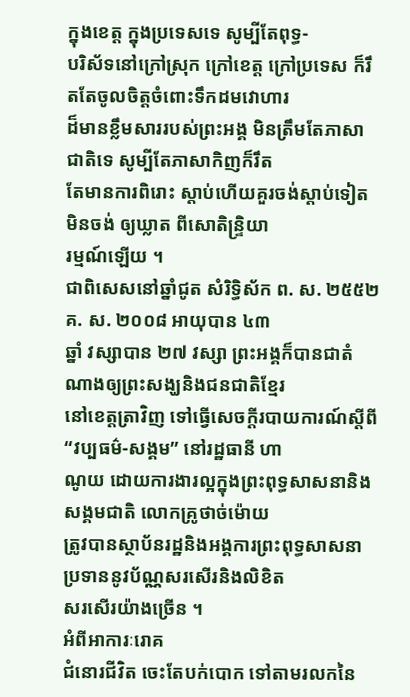ក្នុងខេត្ត ក្នុងប្រទេសទេ សូម្បីតែពុទ្ធ-
បរិស័ទនៅក្រៅស្រុក ក្រៅខេត្ត ក្រៅប្រទេស ក៏រឹតតែចូលចិត្តចំពោះទឹកដមវោហារ
ដ៏មានខ្លឹមសាររបស់ព្រះអង្គ មិនត្រឹមតែភាសាជាតិទេ សូម្បីតែភាសាកិញក៏រឹត
តែមានការពិរោះ ស្តាប់ហើយគួរចង់ស្តាប់ទៀត មិនចង់ ឲ្យឃ្លាត ពីសោតិន្ទ្រិយា
រម្មណ៍ឡើយ ។
ជាពិសេសនៅឆ្នាំជូត សំរិទ្ធិស័ក ព. ស. ២៥៥២ គ. ស. ២០០៨ អាយុបាន ៤៣
ឆ្នាំ វស្សាបាន ២៧ វស្សា ព្រះអង្គក៏បានជាតំណាងឲ្យព្រះសង្ឃនិងជនជាតិខ្មែរ
នៅខេត្តត្រាវិញ ទៅធ្វើសេចក្តីរបាយការណ៍ស្តីពី “វប្បធម៌-សង្គម” នៅរដ្ឋធានី ហា
ណូយ ដោយការងារល្អក្នុងព្រះពុទ្ធសាសនានិងសង្គមជាតិ លោកគ្រូថាច់ម៉ោយ
ត្រូវបានស្ថាប័នរដ្ឋនិងអង្គការព្រះពុទ្ធសាសនា ប្រទាននូវប័ណ្ណសរសើរនិងលិខិត
សរសើរយ៉ាងច្រើន ។
អំពីអាការៈរោគ
ជំនោរជីវិត ចេះតែបក់បោក ទៅតាមរលកនៃ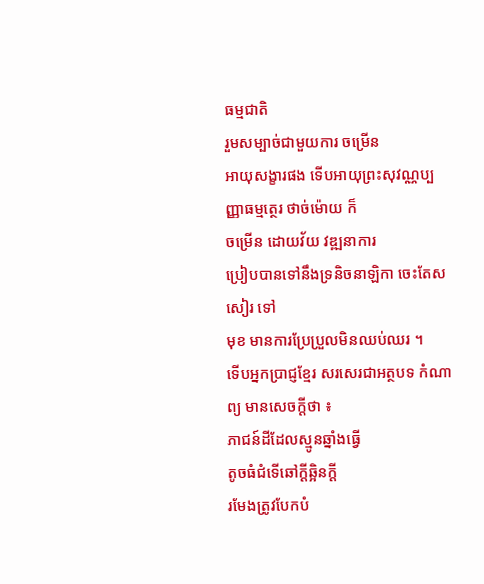ធម្មជាតិ
រួមសម្បាច់ជាមួយការ ចម្រើន
អាយុសង្ខារផង ទើបអាយុព្រះសុវណ្ណប្បញ្ញាធម្មត្ថេរ ថាច់ម៉ោយ ក៏
ចម្រើន ដោយវ័យ វឌ្ឍនាការ
ប្រៀបបានទៅនឹងទ្រនិចនាឡិកា ចេះតែសសៀរ ទៅ
មុខ មានការប្រែប្រួលមិនឈប់ឈរ ។
ទើបអ្នកប្រាជ្ញខ្មែរ សរសេរជាអត្ថបទ កំណាព្យ មានសេចក្តីថា ៖
ភាជន៍ដីដែលស្មូនឆ្នាំងធ្វើ
តូចធំជំទើឆៅក្តីឆ្អិនក្ដី
រមែងត្រូវបែកបំ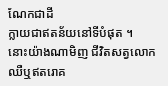ណែកជាដី
ក្លាយជាឥតន័យនៅទីបំផុត ។
នោះយ៉ាងណាមិញ ជីវិតសត្វលោក
ឈឺឬឥតរោគ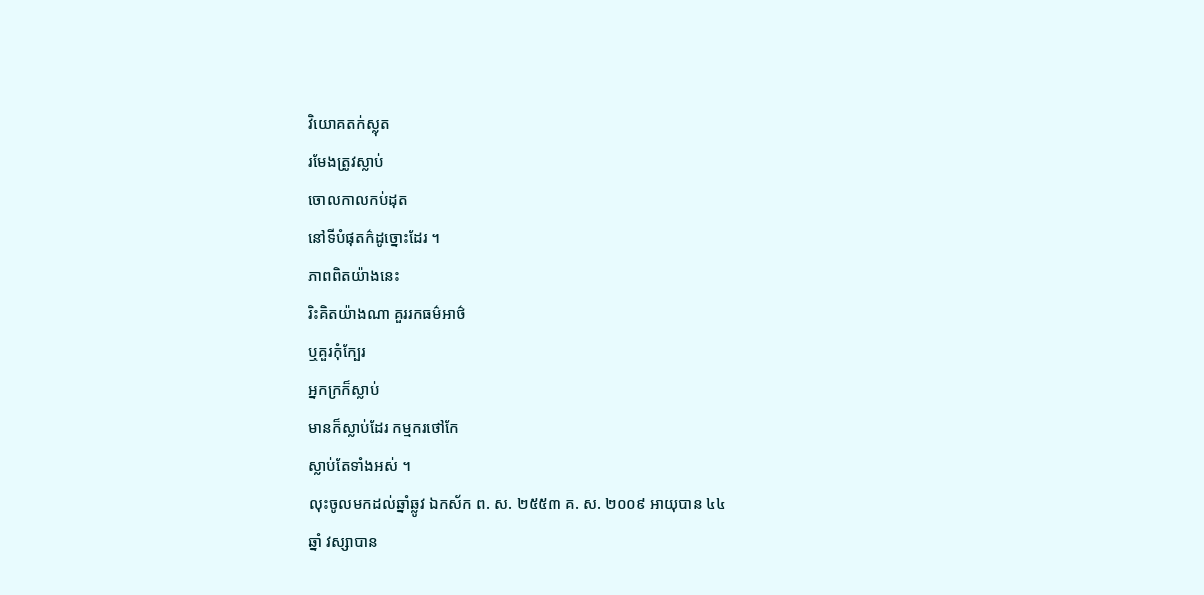វិយោគតក់ស្លុត
រមែងត្រូវស្លាប់
ចោលកាលកប់ដុត
នៅទីបំផុតក៌ដូច្នោះដែរ ។
ភាពពិតយ៉ាងនេះ
រិះគិតយ៉ាងណា គួររកធម៌អាថ៌
ឬគួរកុំក្បែរ
អ្នកក្រក៏ស្លាប់
មានក៏ស្លាប់ដែរ កម្មករថៅកែ
ស្លាប់តែទាំងអស់ ។
លុះចូលមកដល់ឆ្នាំឆ្លូវ ឯកស័ក ព. ស. ២៥៥៣ គ. ស. ២០០៩ អាយុបាន ៤៤
ឆ្នាំ វស្សាបាន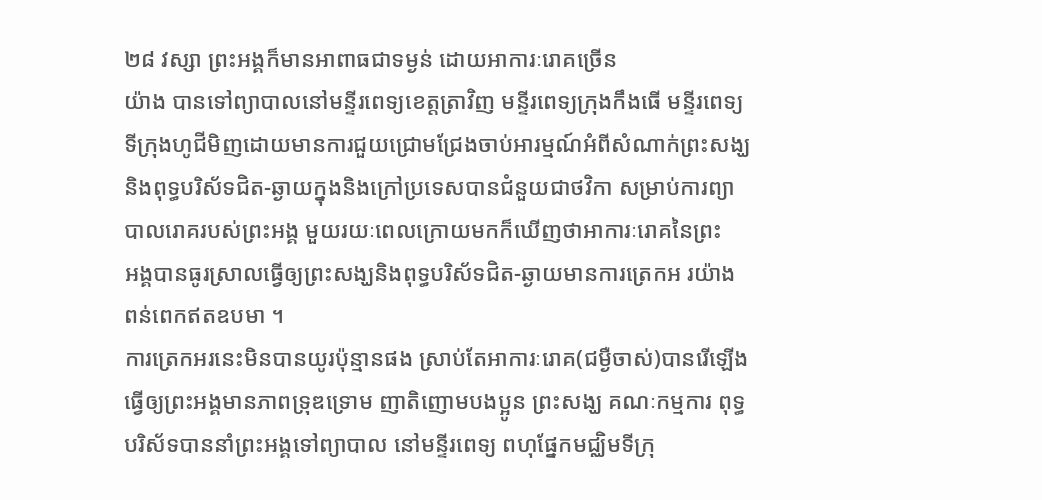២៨ វស្សា ព្រះអង្គក៏មានអាពាធជាទម្ងន់ ដោយអាការៈរោគច្រើន
យ៉ាង បានទៅព្យាបាលនៅមន្ទីរពេទ្យខេត្តត្រាវិញ មន្ទីរពេទ្យក្រុងកឹងធើ មន្ទីរពេទ្យ
ទីក្រុងហូជីមិញដោយមានការជួយជ្រោមជ្រែងចាប់អារម្មណ៍អំពីសំណាក់ព្រះសង្ឃ
និងពុទ្ធបរិស័ទជិត-ឆ្ងាយក្នុងនិងក្រៅប្រទេសបានជំនួយជាថវិកា សម្រាប់ការព្យា
បាលរោគរបស់ព្រះអង្គ មួយរយៈពេលក្រោយមកក៏ឃើញថាអាការៈរោគនៃព្រះ
អង្គបានធូរស្រាលធ្វើឲ្យព្រះសង្ឃនិងពុទ្ធបរិស័ទជិត-ឆ្ងាយមានការត្រេកអ រយ៉ាង
ពន់ពេកឥតឧបមា ។
ការត្រេកអរនេះមិនបានយូរប៉ុន្មានផង ស្រាប់តែអាការៈរោគ(ជម្ងឺចាស់)បានរើឡើង
ធ្វើឲ្យព្រះអង្គមានភាពទ្រុឌទ្រោម ញាតិញោមបងប្អូន ព្រះសង្ឃ គណៈកម្មការ ពុទ្ធ
បរិស័ទបាននាំព្រះអង្គទៅព្យាបាល នៅមន្ទីរពេទ្យ ពហុផ្នែកមជ្ឈិមទីក្រុ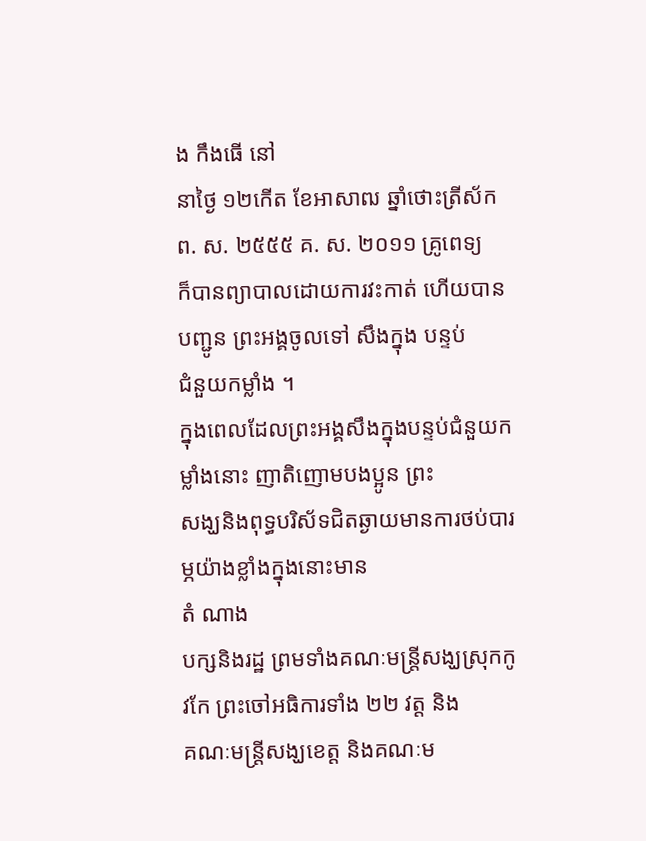ង កឹងធើ នៅ
នាថ្ងៃ ១២កើត ខែអាសាឍ ឆ្នាំថោះត្រីស័ក ព. ស. ២៥៥៥ គ. ស. ២០១១ គ្រូពេទ្យ
ក៏បានព្យាបាលដោយការវះកាត់ ហើយបានបញ្ជូន ព្រះអង្គចូលទៅ សឹងក្នុង បន្ទប់
ជំនួយកម្លាំង ។
ក្នុងពេលដែលព្រះអង្គសឹងក្នុងបន្ទប់ជំនួយកម្លាំងនោះ ញាតិញោមបងប្អូន ព្រះ
សង្ឃនិងពុទ្ធបរិស័ទជិតឆ្ងាយមានការថប់បារម្ភយ៉ាងខ្លាំងក្នុងនោះមាន
តំ ណាង
បក្សនិងរដ្ឋ ព្រមទាំងគណៈមន្ត្រីសង្ឃស្រុកកូវកែ ព្រះចៅអធិការទាំង ២២ វត្ត និង
គណៈមន្ត្រីសង្ឃខេត្ត និងគណៈម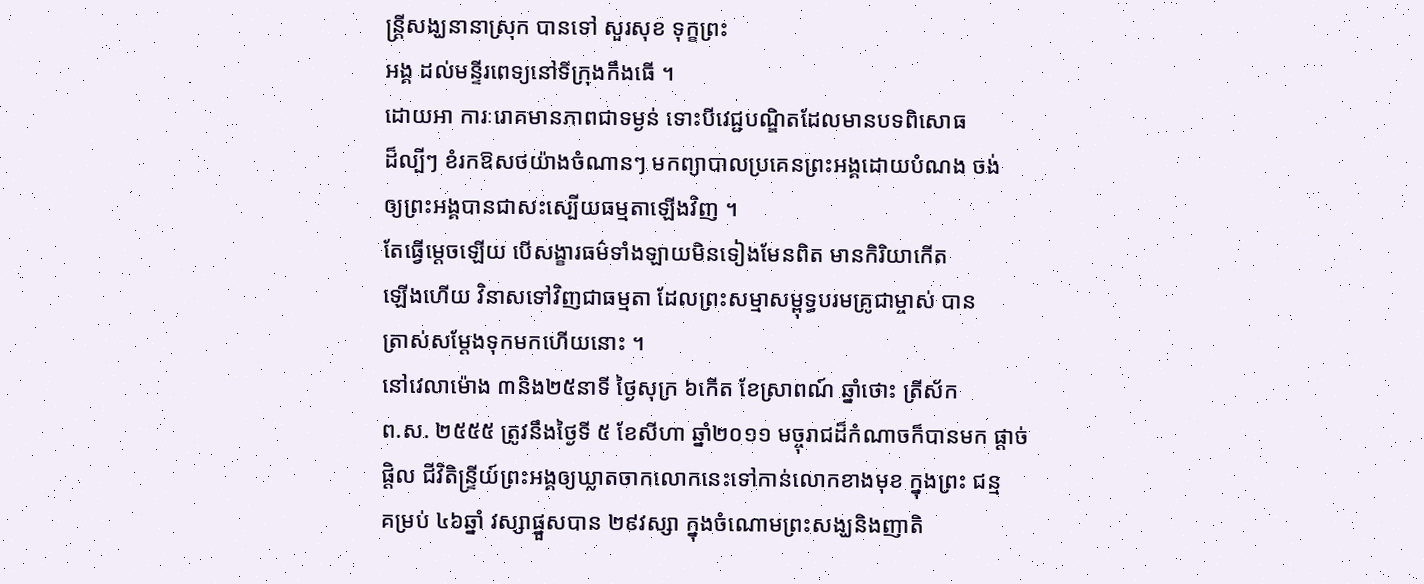ន្ត្រីសង្ឃនានាស្រុក បានទៅ សួរសុខ ទុក្ខព្រះ
អង្គ ដល់មន្ទីរពេទ្យនៅទីក្រុងកឹងធើ ។
ដោយអា ការៈរោគមានភាពជាទម្ងន់ ទោះបីវេជ្ជបណ្ឌិតដែលមានបទពិសោធ
ដ៏ល្បីៗ ខំរកឱសថយ៉ាងចំណានៗ មកព្យាបាលប្រគេនព្រះអង្គដោយបំណង ចង់
ឲ្យព្រះអង្គបានជាសះស្បើយធម្មតាឡើងវិញ ។
តែធ្វើម្តេចឡើយ បើសង្ខារធម៌ទាំងឡាយមិនទៀងមែនពិត មានកិរិយាកើត
ឡើងហើយ វិនាសទៅវិញជាធម្មតា ដែលព្រះសម្មាសម្ពុទ្ធបរមគ្រូជាម្ចាស់ បាន
ត្រាស់សម្តែងទុកមកហើយនោះ ។
នៅវេលាម៉ោង ៣និង២៥នាទី ថ្ងៃសុក្រ ៦កើត ខែស្រាពណ៍ ឆ្នាំថោះ ត្រីស័ក
ព.ស. ២៥៥៥ ត្រូវនឹងថ្ងៃទី ៥ ខែសីហា ឆ្នាំ២០១១ មច្ចុរាជដ៏កំណាចក៏បានមក ផ្តាច់
ផ្តិល ជីវិតិន្ទ្រីយ៍ព្រះអង្គឲ្យឃ្លាតចាកលោកនេះទៅកាន់លោកខាងមុខ ក្នុងព្រះ ជន្ម
គម្រប់ ៤៦ឆ្នាំ វស្សាផ្នួសបាន ២៩វស្សា ក្នុងចំណោមព្រះសង្ឃនិងញាតិ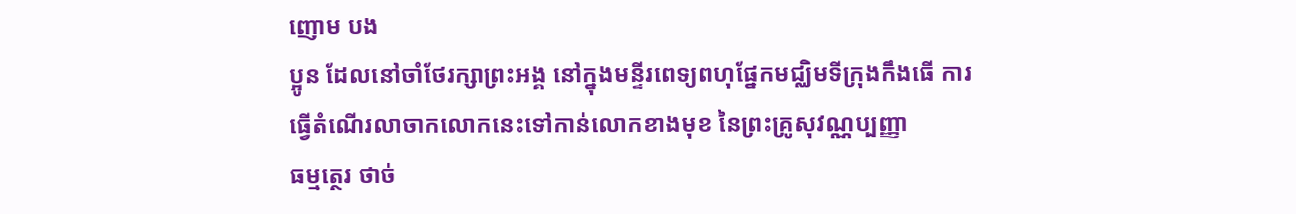ញោម បង
ប្អូន ដែលនៅចាំថែរក្សាព្រះអង្គ នៅក្នុងមន្ទីរពេទ្យពហុផ្នែកមជ្ឈិមទីក្រុងកឹងធើ ការ
ធ្វើតំណើរលាចាកលោកនេះទៅកាន់លោកខាងមុខ នៃព្រះគ្រូសុវណ្ណប្បញ្ញា
ធម្មត្ថេរ ថាច់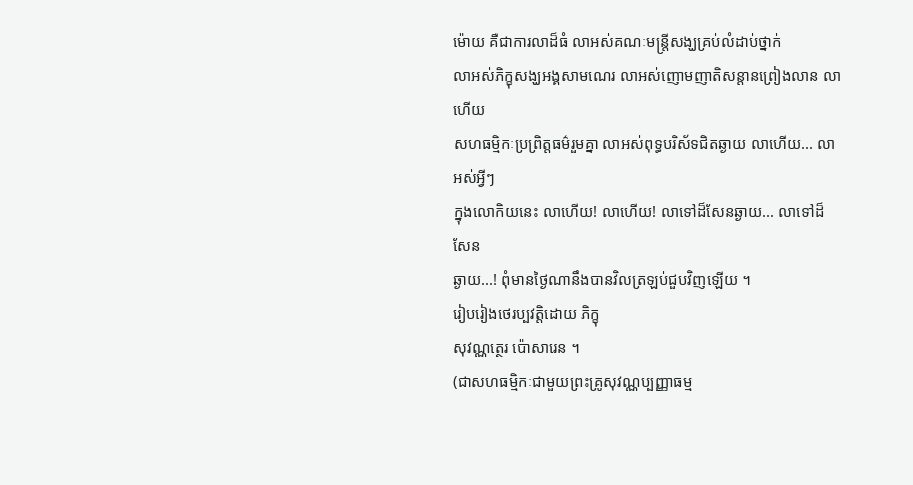ម៉ោយ គឺជាការលាដ៏ធំ លាអស់គណៈមន្ត្រីសង្ឃគ្រប់លំដាប់ថ្នាក់
លាអស់ភិក្ខុសង្ឃអង្គសាមណេរ លាអស់ញោមញាតិសន្តានព្រៀងលាន លាហើយ
សហធម្មិកៈប្រព្រិត្តធម៌រួមគ្នា លាអស់ពុទ្ធបរិស័ទជិតឆ្ងាយ លាហើយ... លាអស់អ្វីៗ
ក្នុងលោកិយនេះ លាហើយ! លាហើយ! លាទៅដ៏សែនឆ្ងាយ... លាទៅដ៏សែន
ឆ្ងាយ...! ពុំមានថ្ងៃណានឹងបានវិលត្រឡប់ជួបវិញឡើយ ។
រៀបរៀងថេរប្បវត្តិដោយ ភិក្ខុ
សុវណ្ណត្ថេរ ប៉ោសារេន ។
(ជាសហធម្មិកៈជាមួយព្រះគ្រូសុវណ្ណប្បញ្ញាធម្ម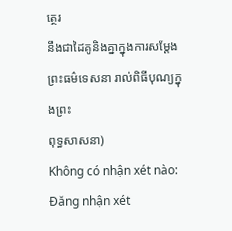ត្ថេរ
នឹងជាដៃគូនិងគ្នាក្នុងការសម្តែងព្រះធម៌ទេសនា រាល់ពិធីបុណ្យក្នុងព្រះ
ពុទ្ធសាសនា)
Không có nhận xét nào:
Đăng nhận xét